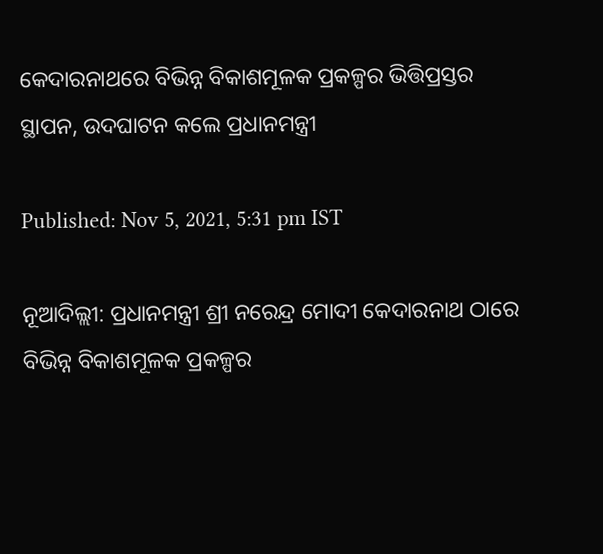କେଦାରନାଥରେ ବିଭିନ୍ନ ବିକାଶମୂଳକ ପ୍ରକଳ୍ପର ଭିତ୍ତିପ୍ରସ୍ତର ସ୍ଥାପନ, ଉଦଘାଟନ କଲେ ପ୍ରଧାନମନ୍ତ୍ରୀ

Published: Nov 5, 2021, 5:31 pm IST

ନୂଆଦିଲ୍ଲୀ: ପ୍ରଧାନମନ୍ତ୍ରୀ ଶ୍ରୀ ନରେନ୍ଦ୍ର ମୋଦୀ କେଦାରନାଥ ଠାରେ ବିଭିନ୍ନ ବିକାଶମୂଳକ ପ୍ରକଳ୍ପର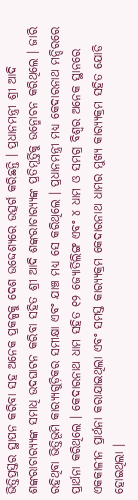ଭିତ୍ତିପ୍ରସ୍ତର ସ୍ଥାପନ କରିବା ସହ ଅନେକ ପ୍ରକଳ୍ପକୁ ଦେଶ ଉଦ୍ଦେଶ୍ୟରେ ଉତ୍ସର୍ଗ କରିଛନ୍ତି । ପ୍ରଧାନମନ୍ତ୍ରୀ ଶ୍ରୀ ଆଦି ଶଙ୍କରାଚାର‌୍ୟ୍ୟଙ୍କ ସମାଧି ଉଦଘାଟନ କରିବା ସହିତ ଶ୍ରୀ ଆଦି ଶଙ୍କରାଚାର‌୍ୟ୍ୟଙ୍କ ପ୍ରତିମୂର୍ତ୍ତିକୁ ଉନ୍ମୋଚନ କରିଥିଲେ । ଜାରି ରହିଥିବା ଭିତ୍ତିଭୂମି କାର‌୍ୟ୍ୟଗୁଡ଼ିକର ସମୀକ୍ଷା ଏବଂ ଯାଞ୍ଚ ମଧ୍ୟ ସେ କରିଥିଲେ । ପ୍ରଧାନମନ୍ତ୍ରୀ ମଧ୍ୟ କେଦାରନାଥ ମନ୍ଦିରରେ ପ୍ରାର୍ଥନା କରିଥିଲେ । କେଦାରନାଥ ଧାମ ସହିତ ୧୨ ଜ୍ୟୋର୍ତିଲିଙ୍ଗ ଏବଂ ୪ ଧାମ ଓ ସମଗ୍ର ବିଶ୍ୱର ଅନେକ ସ୍ଥାନରେ ଏକକାଳୀନ ପ୍ରାର୍ଥନା କରାଯାଇଥିଲା ଏବଂ ସମସ୍ତ କାର‌୍ୟ୍ୟକ୍ରମ କେଦାରନାଥ ଧାମର ମୁଖ୍ୟ କାର‌୍ୟ୍ୟକ୍ରମ ସହିତ ଯୋଡି ହୋଇଥିଲା ।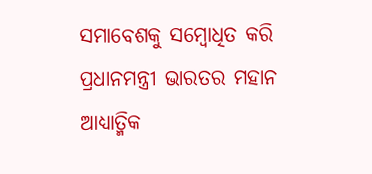ସମାବେଶକୁ ସମ୍ବୋଧିତ କରି ପ୍ରଧାନମନ୍ତ୍ରୀ ଭାରତର ମହାନ ଆଧ୍ୟାତ୍ମିକ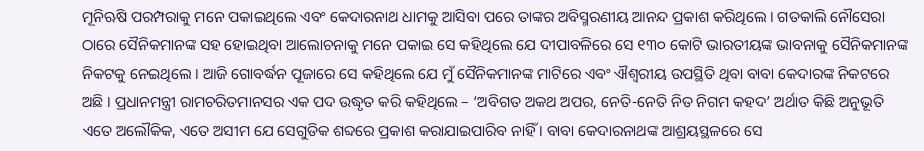ମୂନିଋଷି ପରମ୍ପରାକୁ ମନେ ପକାଇଥିଲେ ଏବଂ କେଦାରନାଥ ଧାମକୁ ଆସିବା ପରେ ତାଙ୍କର ଅବିସ୍ମରଣୀୟ ଆନନ୍ଦ ପ୍ରକାଶ କରିଥିଲେ । ଗତକାଲି ନୌସେରା ଠାରେ ସୈନିକମାନଙ୍କ ସହ ହୋଇଥିବା ଆଲୋଚନାକୁ ମନେ ପକାଇ ସେ କହିଥିଲେ ଯେ ଦୀପାବଳିରେ ସେ ୧୩୦ କୋଟି ଭାରତୀୟଙ୍କ ଭାବନାକୁ ସୈନିକମାନଙ୍କ ନିକଟକୁ ନେଇଥିଲେ । ଆଜି ଗୋବର୍ଦ୍ଧନ ପୂଜାରେ ସେ କହିଥିଲେ ଯେ ମୁଁ ସୈନିକମାନଙ୍କ ମାଟିରେ ଏବଂ ଐଶ୍ୱରୀୟ ଉପସ୍ଥିତି ଥିବା ବାବା କେଦାରଙ୍କ ନିକଟରେ ଅଛି । ପ୍ରଧାନମନ୍ତ୍ରୀ ରାମଚରିତମାନସର ଏକ ପଦ ଉଦ୍ଧୃତ କରି କହିଥିଲେ – ‘ଅବିଗତ ଅକଥ ଅପର, ନେତି-ନେତି ନିତ ନିଗମ କହଦ’ ଅର୍ଥାତ କିଛି ଅନୁଭୂତି ଏତେ ଅଲୌକିକ, ଏତେ ଅସୀମ ଯେ ସେଗୁଡିକ ଶବ୍ଦରେ ପ୍ରକାଶ କରାଯାଇପାରିବ ନାହିଁ । ବାବା କେଦାରନାଥଙ୍କ ଆଶ୍ରୟସ୍ଥଳରେ ସେ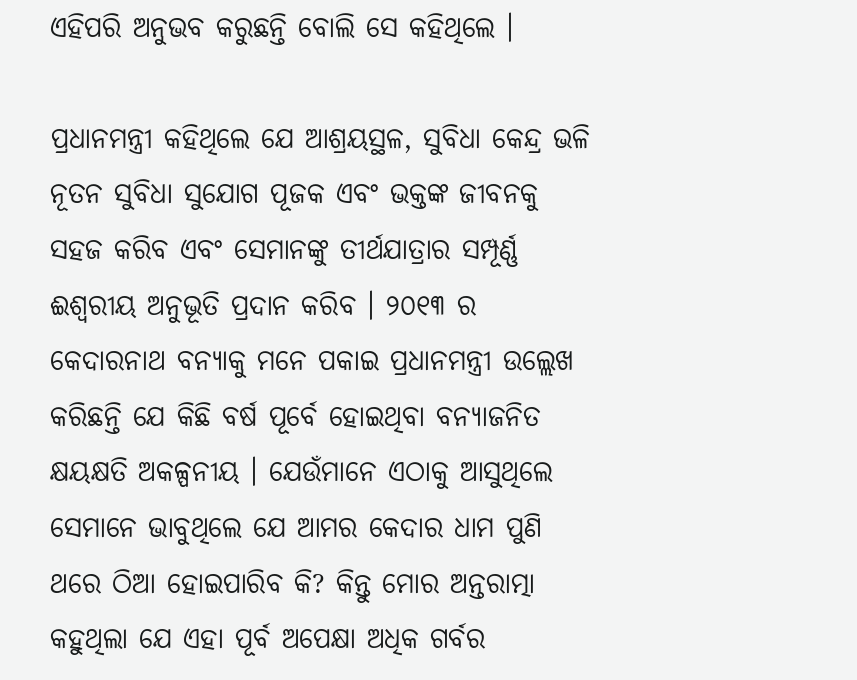ଏହିପରି ଅନୁଭବ କରୁଛନ୍ତି ବୋଲି ସେ କହିଥିଲେ ।

ପ୍ରଧାନମନ୍ତ୍ରୀ କହିଥିଲେ ଯେ ଆଶ୍ରୟସ୍ଥଳ, ସୁବିଧା କେନ୍ଦ୍ର ଭଳି ନୂତନ ସୁବିଧା ସୁଯୋଗ ପୂଜକ ଏବଂ ଭକ୍ତଙ୍କ ଜୀବନକୁ ସହଜ କରିବ ଏବଂ ସେମାନଙ୍କୁ ତୀର୍ଥଯାତ୍ରାର ସମ୍ପୂର୍ଣ୍ଣ ଈଶ୍ୱରୀୟ ଅନୁଭୂତି ପ୍ରଦାନ କରିବ । ୨୦୧୩ ର କେଦାରନାଥ ବନ୍ୟାକୁ ମନେ ପକାଇ ପ୍ରଧାନମନ୍ତ୍ରୀ ଉଲ୍ଲେଖ କରିଛନ୍ତି ଯେ କିଛି ବର୍ଷ ପୂର୍ବେ ହୋଇଥିବା ବନ୍ୟାଜନିତ କ୍ଷୟକ୍ଷତି ଅକଳ୍ପନୀୟ । ଯେଉଁମାନେ ଏଠାକୁ ଆସୁଥିଲେ ସେମାନେ ଭାବୁଥିଲେ ଯେ ଆମର କେଦାର ଧାମ ପୁଣି ଥରେ ଠିଆ ହୋଇପାରିବ କି? କିନ୍ତୁ ମୋର ଅନ୍ତରାତ୍ମା କହୁଥିଲା ଯେ ଏହା ପୂର୍ବ ଅପେକ୍ଷା ଅଧିକ ଗର୍ବର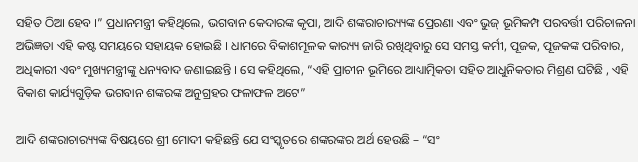ସହିତ ଠିଆ ହେବ ।” ପ୍ରଧାନମନ୍ତ୍ରୀ କହିଥିଲେ, ଭଗବାନ କେଦାରଙ୍କ କୃପା, ଆଦି ଶଙ୍କରାଚାର‌୍ୟ୍ୟଙ୍କ ପ୍ରେରଣା ଏବଂ ଭୁଜ୍‍ ଭୂମିକମ୍ପ ପରବର୍ତ୍ତୀ ପରିଚାଳନା ଅଭିଜ୍ଞତା ଏହି କଷ୍ଟ ସମୟରେ ସହାୟକ ହୋଇଛି । ଧାମରେ ବିକାଶମୂଳକ କାର‌୍ୟ୍ୟ ଜାରି ରଖିଥିବାରୁ ସେ ସମସ୍ତ କର୍ମୀ, ପୂଜକ, ପୂଜକଙ୍କ ପରିବାର, ଅଧିକାରୀ ଏବଂ ମୁଖ୍ୟମନ୍ତ୍ରୀଙ୍କୁ ଧନ୍ୟବାଦ ଜଣାଇଛନ୍ତି । ସେ କହିଥିଲେ, “ଏହି ପ୍ରାଚୀନ ଭୂମିରେ ଆଧ୍ୟାତ୍ମିକତା ସହିତ ଆଧୁନିକତାର ମିଶ୍ରଣ ଘଟିଛି , ଏହି ବିକାଶ କାର୍ଯ୍ୟଗୁଡ଼ିକ ଭଗବାନ ଶଙ୍କରଙ୍କ ଅନୁଗ୍ରହର ଫଳାଫଳ ଅଟେ”

ଆଦି ଶଙ୍କରାଚାର‌୍ୟ୍ୟଙ୍କ ବିଷୟରେ ଶ୍ରୀ ମୋଦୀ କହିଛନ୍ତି ଯେ ସଂସ୍କୃତରେ ଶଙ୍କରଙ୍କର ଅର୍ଥ ହେଉଛି – “ସଂ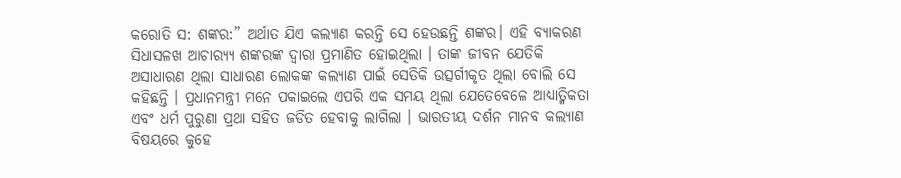କରୋତି ସ: ଶଙ୍କର:” ଅର୍ଥାତ ଯିଏ କଲ୍ୟାଣ କରନ୍ତି ସେ ହେଉଛନ୍ତି ଶଙ୍କର। ଏହି ବ୍ୟାକରଣ ସିଧାସଳଖ ଆଚାର‌୍ୟ୍ୟ ଶଙ୍କରଙ୍କ ଦ୍ୱାରା ପ୍ରମାଣିତ ହୋଇଥିଲା । ତାଙ୍କ ଜୀବନ ଯେତିକି ଅସାଧାରଣ ଥିଲା ସାଧାରଣ ଲୋକଙ୍କ କଲ୍ୟାଣ ପାଇଁ ସେତିକି ଉତ୍ସର୍ଗୀକୃତ ଥିଲା ବୋଲି ସେ କହିଛନ୍ତି । ପ୍ରଧାନମନ୍ତ୍ରୀ ମନେ ପକାଇଲେ ଏପରି ଏକ ସମୟ ଥିଲା ଯେତେବେଳେ ଆଧ୍ୟାତ୍ମିକତା ଏବଂ ଧର୍ମ ପୁରୁଣା ପ୍ରଥା ସହିତ ଜଡିତ ହେବାକୁ ଲାଗିଲା । ଭାରତୀୟ ଦର୍ଶନ ମାନବ କଲ୍ୟାଣ ବିଷୟରେ କୁହେ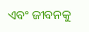ଏବଂ ଜୀବନକୁ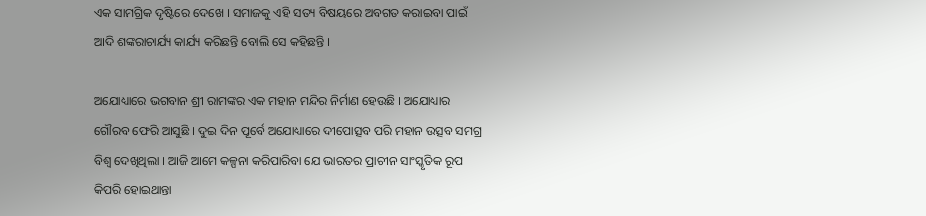ଏକ ସାମଗ୍ରିକ ଦୃଷ୍ଟିରେ ଦେଖେ । ସମାଜକୁ ଏହି ସତ୍ୟ ବିଷୟରେ ଅବଗତ କରାଇବା ପାଇଁ ଆଦି ଶଙ୍କରାଚାର୍ଯ୍ୟ କାର୍ଯ୍ୟ କରିଛନ୍ତି ବୋଲି ସେ କହିଛନ୍ତି ।

ଅଯୋଧ୍ୟାରେ ଭଗବାନ ଶ୍ରୀ ରାମଙ୍କର ଏକ ମହାନ ମନ୍ଦିର ନିର୍ମାଣ ହେଉଛି । ଅଯୋଧ୍ୟାର ଗୌରବ ଫେରି ଆସୁଛି । ଦୁଇ ଦିନ ପୂର୍ବେ ଅଯୋଧ୍ୟାରେ ଦୀପୋତ୍ସବ ପରି ମହାନ ଉତ୍ସବ ସମଗ୍ର ବିଶ୍ୱ ଦେଖିଥିଲା । ଆଜି ଆମେ କଳ୍ପନା କରିପାରିବା ଯେ ଭାରତର ପ୍ରାଚୀନ ସାଂସ୍କୃତିକ ରୂପ କିପରି ହୋଇଥାନ୍ତା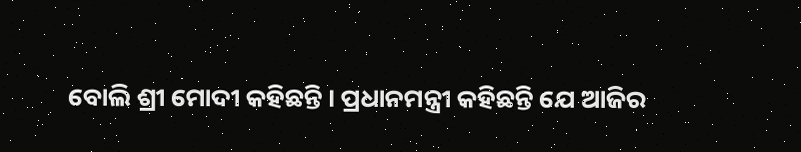ବୋଲି ଶ୍ରୀ ମୋଦୀ କହିଛନ୍ତି । ପ୍ରଧାନମନ୍ତ୍ରୀ କହିଛନ୍ତି ଯେ ଆଜିର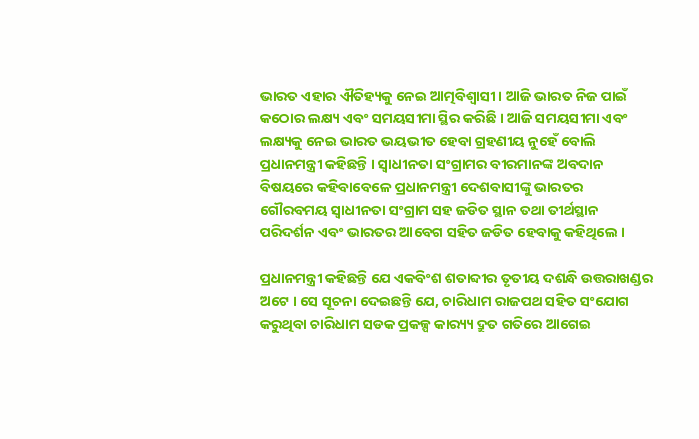ଭାରତ ଏହାର ଐତିହ୍ୟକୁ ନେଇ ଆତ୍ମବିଶ୍ୱାସୀ । ଆଜି ଭାରତ ନିଜ ପାଇଁ କଠୋର ଲକ୍ଷ୍ୟ ଏବଂ ସମୟସୀମା ସ୍ଥିର କରିଛି । ଆଜି ସମୟସୀମା ଏବଂ ଲକ୍ଷ୍ୟକୁ ନେଇ ଭାରତ ଭୟଭୀତ ହେବା ଗ୍ରହଣୀୟ ନୁହେଁ ବୋଲି ପ୍ରଧାନମନ୍ତ୍ରୀ କହିଛନ୍ତି । ସ୍ୱାଧୀନତା ସଂଗ୍ରାମର ବୀରମାନଙ୍କ ଅବଦାନ ବିଷୟରେ କହିବାବେଳେ ପ୍ରଧାନମନ୍ତ୍ରୀ ଦେଶବାସୀଙ୍କୁ ଭାରତର ଗୌରବମୟ ସ୍ୱାଧୀନତା ସଂଗ୍ରାମ ସହ ଜଡିତ ସ୍ଥାନ ତଥା ତୀର୍ଥସ୍ଥାନ ପରିଦର୍ଶନ ଏବଂ ଭାରତର ଆବେଗ ସହିତ ଜଡିତ ହେବାକୁ କହିଥିଲେ ।

ପ୍ରଧାନମନ୍ତ୍ରୀ କହିଛନ୍ତି ଯେ ଏକବିଂଶ ଶତାବ୍ଦୀର ତୃତୀୟ ଦଶନ୍ଧି ଉତ୍ତରାଖଣ୍ଡର ଅଟେ । ସେ ସୂଚନା ଦେଇଛନ୍ତି ଯେ, ଚାରିଧାମ ରାଜପଥ ସହିତ ସଂଯୋଗ କରୁଥିବା ଚାରିଧାମ ସଡକ ପ୍ରକଳ୍ପ କାର‌୍ୟ୍ୟ ଦ୍ରୁତ ଗତିରେ ଆଗେଇ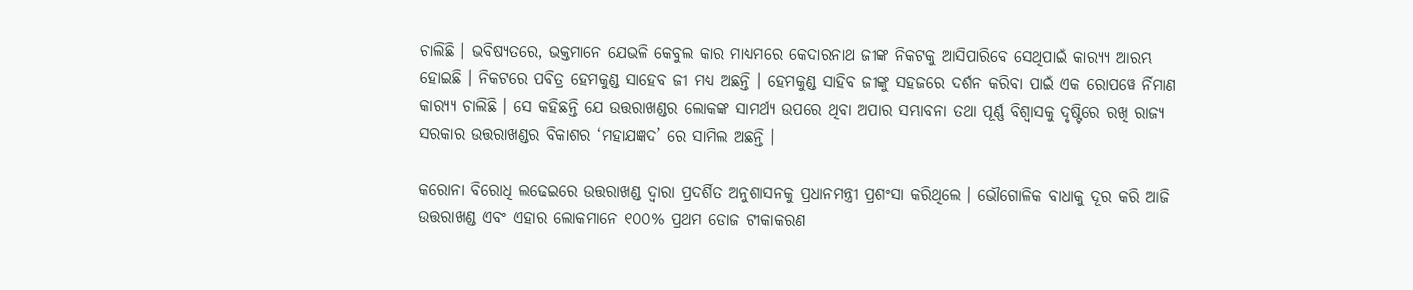ଚାଲିଛି । ଭବିଷ୍ୟତରେ, ଭକ୍ତମାନେ ଯେଭଳି କେବୁଲ କାର ମାଧ୍ୟମରେ କେଦାରନାଥ ଜୀଙ୍କ ନିକଟକୁ ଆସିପାରିବେ ସେଥିପାଇଁ କାର‌୍ୟ୍ୟ ଆରମ୍ଭ ହୋଇଛି । ନିକଟରେ ପବିତ୍ର ହେମକୁଣ୍ଡ ସାହେବ ଜୀ ମଧ୍ୟ ଅଛନ୍ତି । ହେମକୁଣ୍ଡ ସାହିବ ଜୀଙ୍କୁ ସହଜରେ ଦର୍ଶନ କରିବା ପାଇଁ ଏକ ରୋପୱେ ର୍ନିମାଣ କାର‌୍ୟ୍ୟ ଚାଲିଛି । ସେ କହିଛନ୍ତି ଯେ ଉତ୍ତରାଖଣ୍ଡର ଲୋକଙ୍କ ସାମର୍ଥ୍ୟ ଉପରେ ଥିବା ଅପାର ସମ୍ଭାବନା ତଥା ପୂର୍ଣ୍ଣ ବିଶ୍ୱାସକୁ ଦୃଷ୍ଟିରେ ରଖି ରାଜ୍ୟ ସରକାର ଉତ୍ତରାଖଣ୍ଡର ବିକାଶର ‘ମହାଯଜ୍ଞଦ’ ରେ ସାମିଲ ଅଛନ୍ତି ।

କରୋନା ବିରୋଧି ଲଢେଇରେ ଉତ୍ତରାଖଣ୍ଡ ଦ୍ୱାରା ପ୍ରଦର୍ଶିତ ଅନୁଶାସନକୁ ପ୍ରଧାନମନ୍ତ୍ରୀ ପ୍ରଶଂସା କରିଥିଲେ । ଭୌଗୋଳିକ ବାଧାକୁ ଦୂର କରି ଆଜି ଉତ୍ତରାଖଣ୍ଡ ଏବଂ ଏହାର ଲୋକମାନେ ୧୦୦% ପ୍ରଥମ ଡୋଜ ଟୀକାକରଣ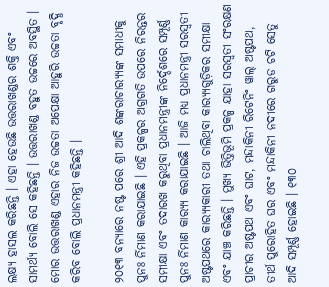ଲକ୍ଷ୍ୟ ହାସଲ କରିଛନ୍ତି । ଏହା ହେଉଛି ଉତ୍ତରାଖଣ୍ଡର ଶକ୍ତି ଏବଂ ସାମର୍ଥ୍ୟ ବୋଲି ସେ କହିଛନ୍ତି । ଉତ୍ତରାଖଣ୍ଡ ବହୁତ ଉଚ୍ଚରେ ଅବସ୍ଥିତ । ମୋର ଉତ୍ତରାଖଣ୍ଡ ଏହାର ନିଜ ଉଚ୍ଚତା ଅପେକ୍ଷା ଆହୁରି ଉଚ୍ଚତା ବୃଦ୍ଧି କରିବ ବୋଲି ପ୍ରଧାନମନ୍ତ୍ରୀ କହିଛନ୍ତି ।

୨୦୧୩ ବନ୍ୟାରେ ନଷ୍ଟ ପରେ ଶ୍ରୀ ଆଦି ଶଙ୍କରାଚାର‌୍ୟ୍ୟଙ୍କ ସମାଧୀକୁ ପୁନଃ ର୍ନିମାଣ କରାଯାଇଛି । ଏହି ପ୍ରକଳ୍ପର ଅଗ୍ରଗତି ଉପରେ ନିରନ୍ତର ସମୀକ୍ଷା ଏବଂ ତଦାରଖ କରୁଥିବା ପ୍ରଧାନମନ୍ତ୍ରୀଙ୍କ ନିର୍ଦ୍ଦେଶରେ ସମ୍ପୂର୍ଣ୍ଣ ପୁନଃ ର୍ନିମାଣ କାର‌୍ୟ୍ୟ କରାଯାଇଛି । ଆଜି ମଧ୍ୟ ପ୍ରଧାନମନ୍ତ୍ରୀ ସରସ୍ୱତୀ ଅଷ୍ଟପଥରେ କାର‌୍ୟ୍ୟକାରୀ ତଥା ଚାଲିଥିବା କାର‌୍ୟ୍ୟଗୁଡ଼ିକର ସମୀକ୍ଷା ଏବଂ ଯାଞ୍ଚ କରିଛନ୍ତି । ମୁଖ୍ୟ ଭିତ୍ତିଭୂମି ପ୍ରକଳ୍ପ ଯାହା ସରସ୍ୱତୀ ସଂରକ୍ଷଣ ପ୍ରାଚୀର ଅଷ୍ଟପଥ ଏବଂ ଘାଟ, ମନ୍ଦାକିନୀ ରିଟେନିଂ ୱାଲ୍ ଅଷ୍ଟପଥ, ତୀର୍ଥ ପୁରୋହିତ ଘର ଏବଂ ମନ୍ଦାକିନୀ ନଦୀରେ ଗରୁଡ ଚଟି ସେତୁ ଆଦି ସମ୍ପୂର୍ଣ୍ଣ ହୋଇଛି । ୧୩୦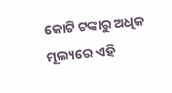କୋଟି ଟଙ୍କାରୁ ଅଧିକ ମୂଲ୍ୟରେ ଏହି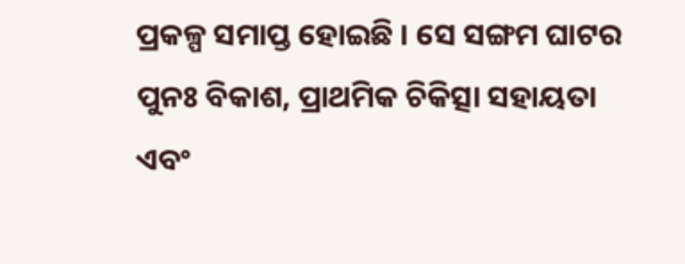ପ୍ରକଳ୍ପ ସମାପ୍ତ ହୋଇଛି । ସେ ସଙ୍ଗମ ଘାଟର ପୁନଃ ବିକାଶ, ପ୍ରାଥମିକ ଚିକିତ୍ସା ସହାୟତା ଏବଂ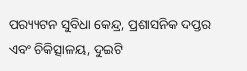ପର‌୍ୟ୍ୟଟନ ସୁବିଧା କେନ୍ଦ୍ର, ପ୍ରଶାସନିକ ଦପ୍ତର ଏବଂ ଚିକିତ୍ସାଳୟ, ଦୁଇଟି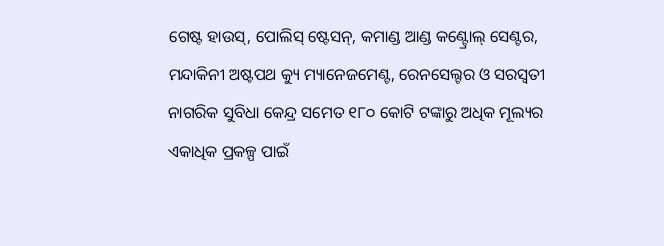ଗେଷ୍ଟ ହାଉସ୍‌, ପୋଲିସ୍ ଷ୍ଟେସନ୍‌, କମାଣ୍ଡ ଆଣ୍ଡ କଣ୍ଟ୍ରୋଲ୍ ସେଣ୍ଟର, ମନ୍ଦାକିନୀ ଅଷ୍ଟପଥ କ୍ୟୁ ମ୍ୟାନେଜମେଣ୍ଟ, ରେନସେଲ୍ଟର ଓ ସରସ୍ୱତୀ ନାଗରିକ ସୁବିଧା କେନ୍ଦ୍ର ସମେତ ୧୮୦ କୋଟି ଟଙ୍କାରୁ ଅଧିକ ମୂଲ୍ୟର ଏକାଧିକ ପ୍ରକଳ୍ପ ପାଇଁ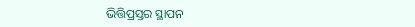ଭିତ୍ତିପ୍ରସ୍ତର ସ୍ଥାପନ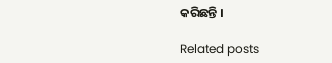କରିଛନ୍ତି ।

Related posts